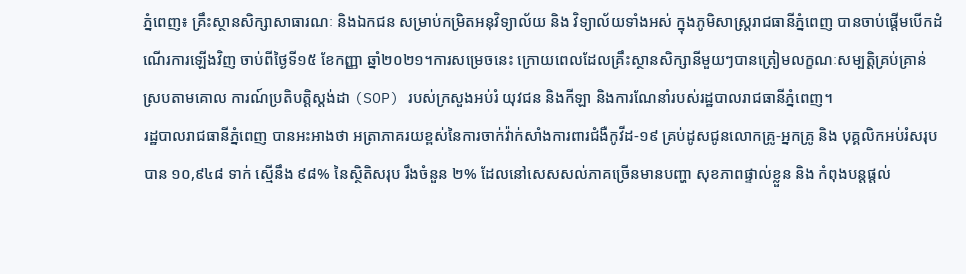ភ្នំពេញ៖ គ្រឹះស្ថានសិក្សាសាធារណៈ និងឯកជន សម្រាប់កម្រិតអនុវិទ្យាល័យ និង វិទ្យាល័យទាំងអស់ ក្នុងភូមិសាស្រ្តរាជធានីភ្នំពេញ បានចាប់ផ្តើមបើកដំណើរការឡើងវិញ ចាប់ពីថ្ងៃទី១៥ ខែកញ្ញា ឆ្នាំ២០២១។ការសម្រេចនេះ ក្រោយពេលដែលគ្រឹះស្ថានសិក្សានីមួយៗបានត្រៀមលក្ខណៈសម្បត្តិគ្រប់គ្រាន់ស្របតាមគោល ការណ៍ប្រតិបត្តិស្តង់ដា (SOP) របស់ក្រសួងអប់រំ យុវជន និងកីឡា និងការណែនាំរបស់រដ្ឋបាលរាជធានីភ្នំពេញ។
រដ្ឋបាលរាជធានីភ្នំពេញ បានអះអាងថា អត្រាភាគរយខ្ពស់នៃការចាក់វ៉ាក់សាំងការពារជំងឺកូវីដ-១៩ គ្រប់ដូសជូនលោកគ្រូ-អ្នកគ្រូ និង បុគ្គលិកអប់រំសរុបបាន ១០,៩៤៨ ទាក់ ស្មើនឹង ៩៨% នៃស្ថិតិសរុប រឹងចំនួន ២% ដែលនៅសេសសល់ភាគច្រើនមានបញ្ហា សុខភាពផ្ទាល់ខ្លួន និង កំពុងបន្តផ្តល់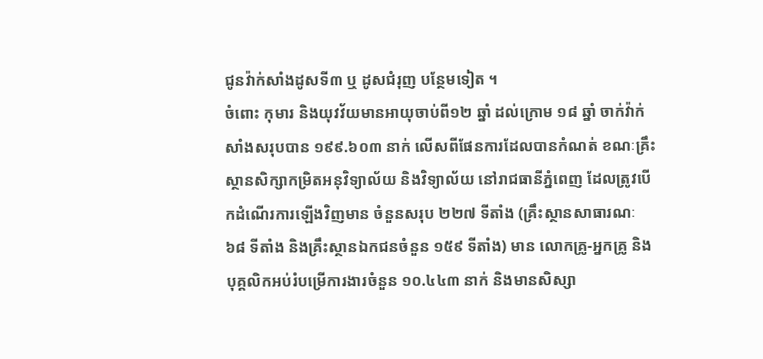ជូនវ៉ាក់សាំងដូសទី៣ ឬ ដូសជំរុញ បន្ថែមទៀត ។
ចំពោះ កុមារ និងយុវវ័យមានអាយុចាប់ពី១២ ឆ្នាំ ដល់ក្រោម ១៨ ឆ្នាំ ចាក់វ៉ាក់សាំងសរុបបាន ១៩៩.៦០៣ នាក់ លើសពីផែនការដែលបានកំណត់ ខណៈគ្រឹះស្ថានសិក្សាកម្រិតអនុវិទ្យាល័យ និងវិទ្យាល័យ នៅរាជធានីភ្នំពេញ ដែលត្រូវបើកដំណើរការឡើងវិញមាន ចំនួនសរុប ២២៧ ទីតាំង (គ្រឹះស្ថានសាធារណៈ ៦៨ ទីតាំង និងគ្រឹះស្ថានឯកជនចំនួន ១៥៩ ទីតាំង) មាន លោកគ្រូ-អ្នកគ្រូ និងបុគ្គលិកអប់រំបម្រើការងារចំនួន ១០.៤៤៣ នាក់ និងមានសិស្សា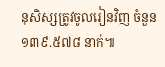នុសិស្សត្រូវចូលរៀនវិញ ចំនួន ១៣៩.៥៧៨ នាក់៕